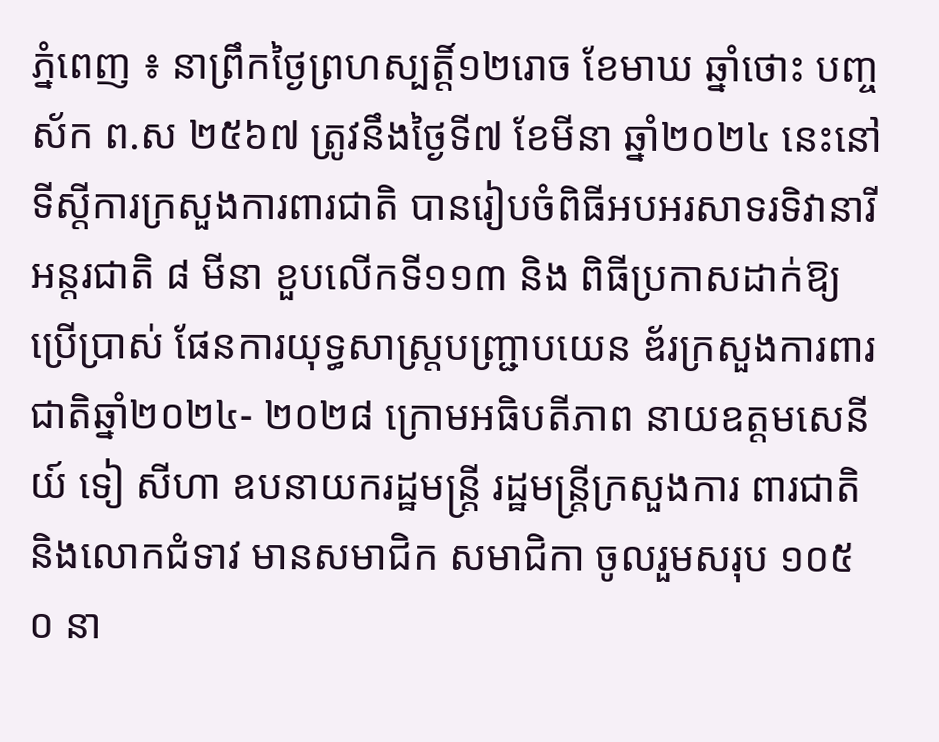ភ្នំពេញ ៖ នាព្រឹកថ្ងៃព្រហស្បត្តិ៍១២រោច ខែមាឃ ឆ្នាំថោះ បញ្ចស័ក ព.ស ២៥៦៧ ត្រូវនឹងថ្ងៃទី៧ ខែមីនា ឆ្នាំ២០២៤ នេះនៅទីស្តីការក្រសួងការពារជាតិ បានរៀបចំពិធីអបអរសាទរទិវានារីអន្តរជាតិ ៨ មីនា ខួបលើកទី១១៣ និង ពិធីប្រកាសដាក់ឱ្យប្រើប្រាស់ ផែនការយុទ្ធសាស្រ្តបញ្រ្ជាបយេន ឌ័រក្រសួងការពារជាតិឆ្នាំ២០២៤- ២០២៨ ក្រោមអធិបតីភាព នាយឧត្តមសេនីយ៍ ទៀ សីហា ឧបនាយករដ្ឋមន្ត្រី រដ្ឋមន្ត្រីក្រសួងការ ពារជាតិ និងលោកជំទាវ មានសមាជិក សមាជិកា ចូលរួមសរុប ១០៥ ០ នា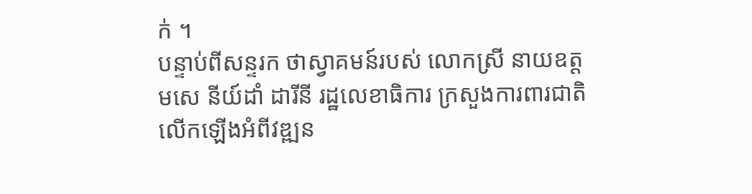ក់ ។
បន្ទាប់ពីសន្ទរក ថាស្វាគមន៍របស់ លោកស្រី នាយឧត្តមសេ នីយ៍ដាំ ដារីនី រដ្ឋលេខាធិការ ក្រសួងការពារជាតិលើកឡើងអំពីវឌ្ឍន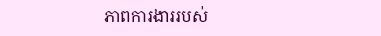ភាពការងាររបស់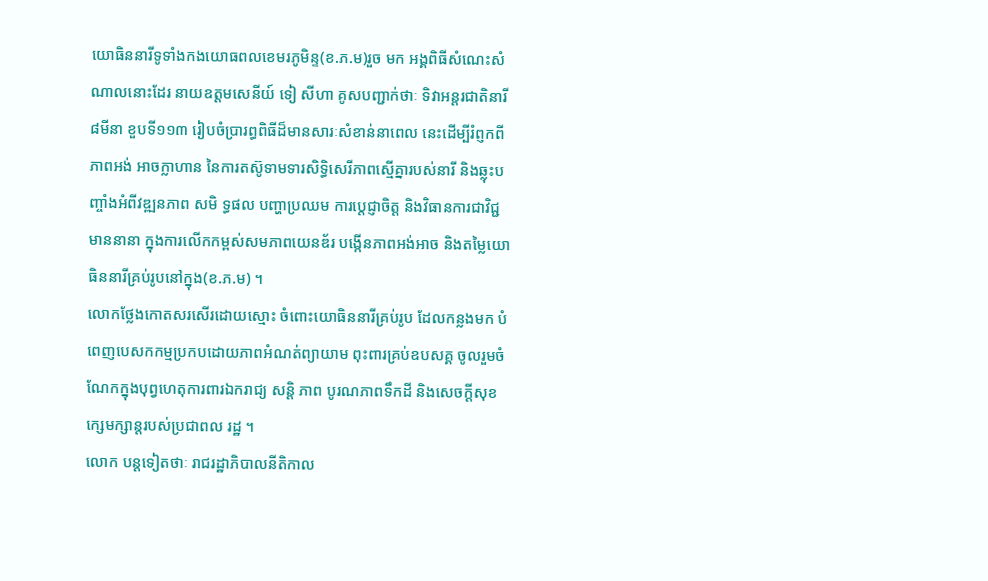យោធិននារីទូទាំងកងយោធពលខេមរភូមិន្ទ(ខ.ភ.ម)រួច មក អង្គពិធីសំណេះសំណាលនោះដែរ នាយឧត្តមសេនីយ៍ ទៀ សីហា គូសបញ្ជាក់ថាៈ ទិវាអន្តរជាតិនារី ៨មីនា ខួបទី១១៣ រៀបចំប្រារព្ធពិធីដ៏មានសារៈសំខាន់នាពេល នេះដើម្បីរំព្ញកពីភាពអង់ អាចក្លាហាន នៃការតស៊ូទាមទារសិទ្ធិសេរីភាពស្មើគ្នារបស់នារី និងឆ្លុះបញ្ចាំងអំពីវឌ្ឍនភាព សមិ ទ្ធផល បញ្ហាប្រឈម ការប្តេជ្ញាចិត្ត និងវិធានការជាវិជ្ជមាននានា ក្នុងការលើកកម្ពស់សមភាពយេនឌ័រ បង្កើនភាពអង់អាច និងតម្លៃយោធិននារីគ្រប់រូបនៅក្នុង(ខ.ភ.ម) ។
លោកថ្លែងកោតសរសើរដោយស្មោះ ចំពោះយោធិននារីគ្រប់រូប ដែលកន្លងមក បំពេញបេសកកម្មប្រកបដោយភាពអំណត់ព្យាយាម ពុះពារគ្រប់ឧបសគ្គ ចូលរួមចំណែកក្នុងបុព្វហេតុការពារឯករាជ្យ សន្តិ ភាព បូរណភាពទឹកដី និងសេចក្តីសុខក្សេមក្សាន្តរបស់ប្រជាពល រដ្ឋ ។
លោក បន្តទៀតថាៈ រាជរដ្ឋាភិបាលនីតិកាល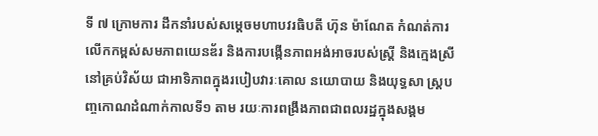ទី ៧ ក្រោមការ ដឹកនាំរបស់សម្តេចមហាបវរធិបតី ហ៊ុន ម៉ាណែត កំណត់ការលើកកម្ពស់សមភាពយេនឌ័រ និងការបង្កើនភាពអង់អាចរបស់ស្ត្រី និងក្មេងស្រីនៅគ្រប់វិស័យ ជាអាទិភាពក្នុងរបៀបវារៈគោល នយោបាយ និងយុទ្ធសា ស្ត្របញ្ចកោណដំណាក់កាលទី១ តាម រយៈការពង្រឹងភាពជាពលរដ្ឋក្នុងសង្គម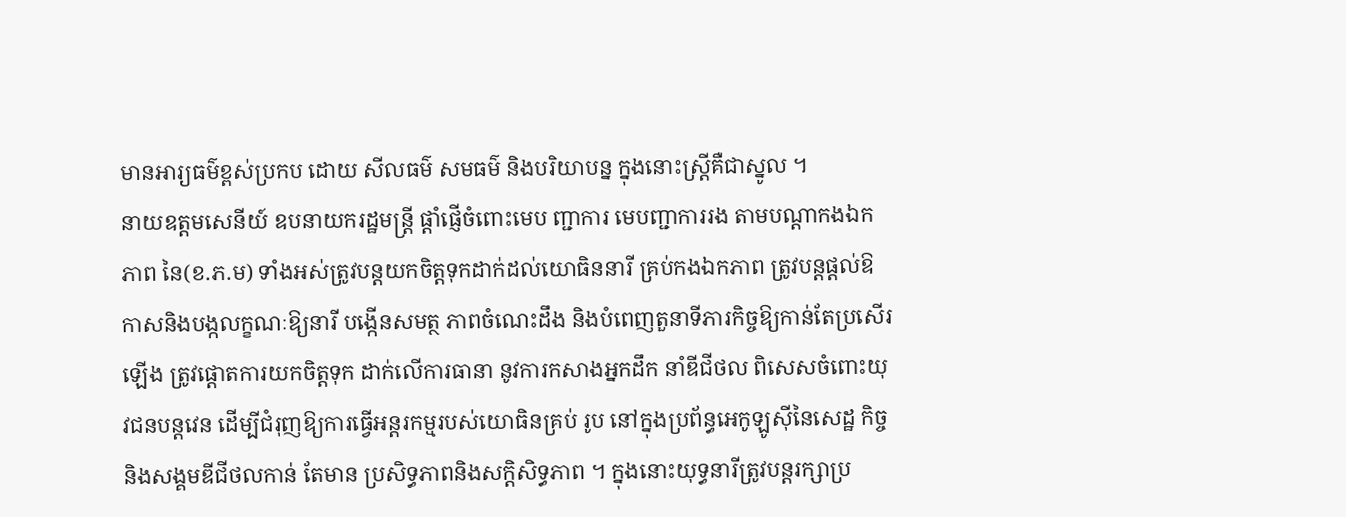មានអារ្យធម៌ខ្ពស់ប្រកប ដោយ សីលធម៌ សមធម៌ និងបរិយាបន្ន ក្នុងនោះស្ត្រីគឺជាស្នូល ។
នាយឧត្តមសេនីយ៍ ឧបនាយករដ្ឋមន្ត្រី ផ្តាំផ្ញើចំពោះមេប ញ្ជាការ មេបញ្ជាការរង តាមបណ្តាកងឯកភាព នៃ(ខ.ភ.ម) ទាំងអស់ត្រូវបន្តយកចិត្តទុកដាក់ដល់យោធិននារី គ្រប់កងឯកភាព ត្រូវបន្តផ្តល់ឱកាសនិងបង្កលក្ខណៈឱ្យនារី បង្កើនសមត្ថ ភាពចំណេះដឹង និងបំពេញតួនាទីភារកិច្ចឱ្យកាន់តែប្រសើរឡើង ត្រូវផ្ដោតការយកចិត្តទុក ដាក់លើការធានា នូវការកសាងអ្នកដឹក នាំឌីជីថល ពិសេសចំពោះយុវជនបន្តវេន ដើម្បីជំរុញឱ្យការធ្វើអន្តរកម្មរបស់យោធិនគ្រប់ រូប នៅក្នុងប្រព័ន្ធអេកូឡូស៊ីនៃសេដ្ឋ កិច្ចនិងសង្គមឌីជីថលកាន់ តែមាន ប្រសិទ្ធភាពនិងសក្ដិសិទ្ធភាព ។ ក្នុងនោះយុទ្ធនារីត្រូវបន្តរក្សាប្រ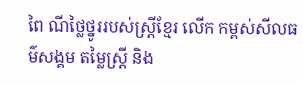ពៃ ណីថ្លៃថ្នូររបស់ស្រ្តីខ្មែរ លើក កម្ពស់សីលធម៌សង្គម តម្លៃស្ត្រី និង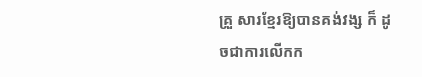គ្រួ សារខ្មែរឱ្យបានគង់វង្ស ក៏ ដូចជាការលើកក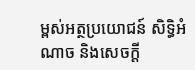ម្ពស់អត្ថប្រយោជន៍ សិទ្ធិអំណាច និងសេចក្តី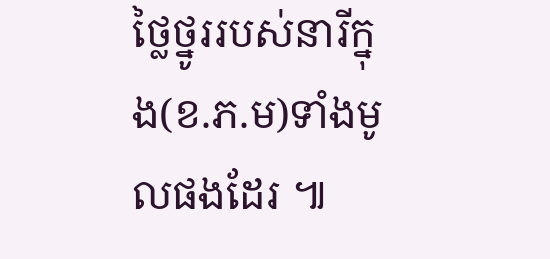ថ្លៃថ្នូររបស់នារីក្នុង(ខ.ភ.ម)ទាំងមូលផងដែរ ៕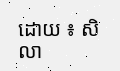ដោយ ៖ សិលា